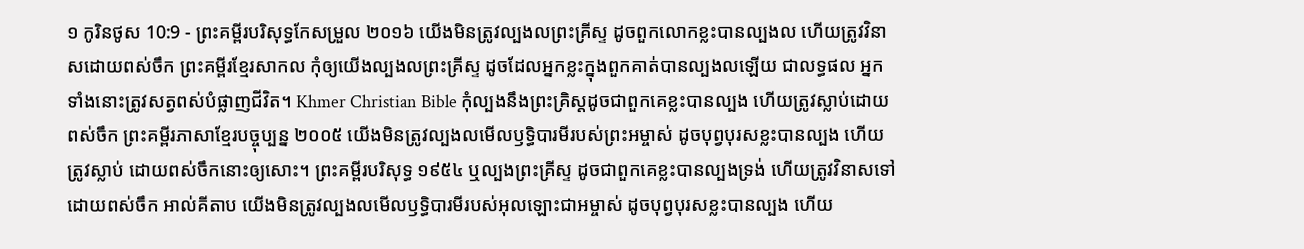១ កូរិនថូស 10:9 - ព្រះគម្ពីរបរិសុទ្ធកែសម្រួល ២០១៦ យើងមិនត្រូវល្បងលព្រះគ្រីស្ទ ដូចពួកលោកខ្លះបានល្បងល ហើយត្រូវវិនាសដោយពស់ចឹក ព្រះគម្ពីរខ្មែរសាកល កុំឲ្យយើងល្បងលព្រះគ្រីស្ទ ដូចដែលអ្នកខ្លះក្នុងពួកគាត់បានល្បងលឡើយ ជាលទ្ធផល អ្នកទាំងនោះត្រូវសត្វពស់បំផ្លាញជីវិត។ Khmer Christian Bible កុំល្បងនឹងព្រះគ្រិស្ដដូចជាពួកគេខ្លះបានល្បង ហើយត្រូវស្លាប់ដោយពស់ចឹក ព្រះគម្ពីរភាសាខ្មែរបច្ចុប្បន្ន ២០០៥ យើងមិនត្រូវល្បងលមើលឫទ្ធិបារមីរបស់ព្រះអម្ចាស់ ដូចបុព្វបុរសខ្លះបានល្បង ហើយត្រូវស្លាប់ ដោយពស់ចឹកនោះឲ្យសោះ។ ព្រះគម្ពីរបរិសុទ្ធ ១៩៥៤ ឬល្បងព្រះគ្រីស្ទ ដូចជាពួកគេខ្លះបានល្បងទ្រង់ ហើយត្រូវវិនាសទៅ ដោយពស់ចឹក អាល់គីតាប យើងមិនត្រូវល្បងលមើលឫទ្ធិបារមីរបស់អុលឡោះជាអម្ចាស់ ដូចបុព្វបុរសខ្លះបានល្បង ហើយ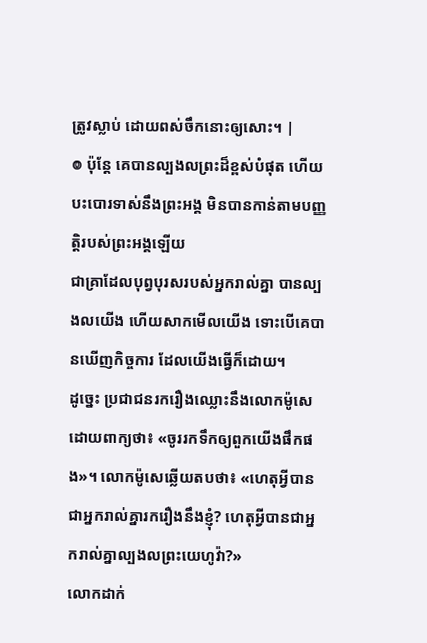ត្រូវស្លាប់ ដោយពស់ចឹកនោះឲ្យសោះ។ |
៙ ប៉ុន្តែ គេបានល្បងលព្រះដ៏ខ្ពស់បំផុត ហើយបះបោរទាស់នឹងព្រះអង្គ មិនបានកាន់តាមបញ្ញត្តិរបស់ព្រះអង្គឡើយ
ជាគ្រាដែលបុព្វបុរសរបស់អ្នករាល់គ្នា បានល្បងលយើង ហើយសាកមើលយើង ទោះបើគេបានឃើញកិច្ចការ ដែលយើងធ្វើក៏ដោយ។
ដូច្នេះ ប្រជាជនរករឿងឈ្លោះនឹងលោកម៉ូសេ ដោយពាក្យថា៖ «ចូររកទឹកឲ្យពួកយើងផឹកផង»។ លោកម៉ូសេឆ្លើយតបថា៖ «ហេតុអ្វីបានជាអ្នករាល់គ្នារករឿងនឹងខ្ញុំ? ហេតុអ្វីបានជាអ្នករាល់គ្នាល្បងលព្រះយេហូវ៉ា?»
លោកដាក់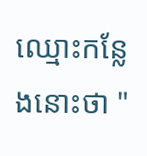ឈ្មោះកន្លែងនោះថា "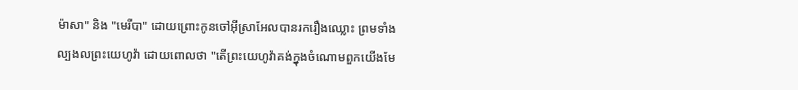ម៉ាសា" និង "មេរីបា" ដោយព្រោះកូនចៅអ៊ីស្រាអែលបានរករឿងឈ្លោះ ព្រមទាំងល្បងលព្រះយេហូវ៉ា ដោយពោលថា "តើព្រះយេហូវ៉ាគង់ក្នុងចំណោមពួកយើងមែ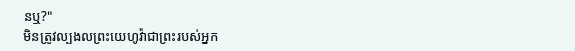នឬ?"
មិនត្រូវល្បងលព្រះយេហូវ៉ាជាព្រះរបស់អ្នក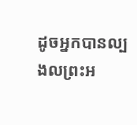ដូចអ្នកបានល្បងលព្រះអ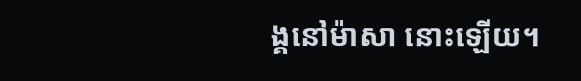ង្គនៅម៉ាសា នោះឡើយ។